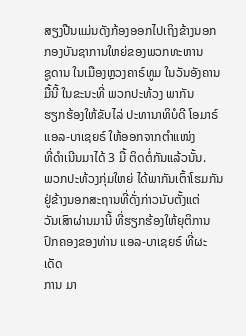ສຽງປືນແມ່ນດັງກ້ອງອອກໄປເຖິງຂ້າງນອກ ກອງບັນຊາການໃຫຍ່ຂອງພວກທະຫານ
ຊູດານ ໃນເມືອງຫຼວງຄາຣ໌ທູມ ໃນວັນອັງຄານມື້ນີ້ ໃນຂະນະທີ່ ພວກປະທ້ວງ ພາກັນ
ຮຽກຮ້ອງໃຫ້ຂັບໄລ່ ປະທານາທິບໍດີ ໂອມາຣ໌ ແອລ-ບາເຊຍຣ໌ ໃຫ້ອອກຈາກຕຳແໜ່ງ
ທີ່ດຳເນີນມາໄດ້ 3 ມື້ ຕິດຕໍ່ກັນແລ້ວນັ້ນ.
ພວກປະທ້ວງກຸ່ມໃຫຍ່ ໄດ້ພາກັນເຕົ້າໂຮມກັນ ຢູ່ຂ້າງນອກສະຖານທີ່ດັ່ງກ່າວນັບຕັ້ງແຕ່
ວັນເສົາຜ່ານມານີ້ ທີ່ຮຽກຮ້ອງໃຫ້ຍຸຕິການປົກຄອງຂອງທ່ານ ແອລ-ບາເຊຍຣ໌ ທີ່ຜະເດັດ
ການ ມາ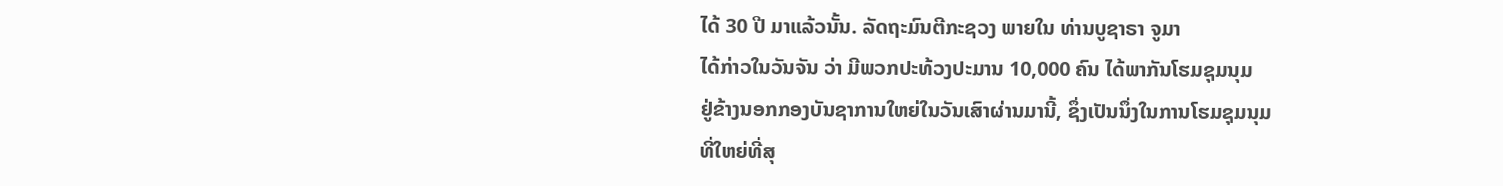ໄດ້ 30 ປີ ມາແລ້ວນັ້ນ. ລັດຖະມົນຕີກະຊວງ ພາຍໃນ ທ່ານບູຊາຣາ ຈູມາ
ໄດ້ກ່າວໃນວັນຈັນ ວ່າ ມີພວກປະທ້ວງປະມານ 10,000 ຄົນ ໄດ້ພາກັນໂຮມຊຸມນຸມ
ຢູ່ຂ້າງນອກກອງບັນຊາການໃຫຍ່ໃນວັນເສົາຜ່ານມານີ້, ຊຶ່ງເປັນນຶ່ງໃນການໂຮມຊຸມນຸມ
ທີ່ໃຫຍ່ທີ່ສຸ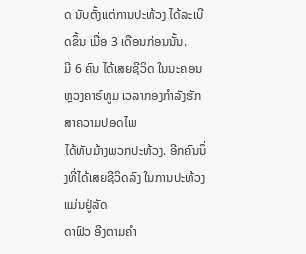ດ ນັບຕັ້ງແຕ່ການປະທ້ວງ ໄດ້ລະເບີດຂຶ້ນ ເມື່ອ 3 ເດືອນກ່ອນນັ້ນ.
ມີ 6 ຄົນ ໄດ້ເສຍຊີວິດ ໃນນະຄອນຫຼວງຄາຣ໌ທູມ ເວລາກອງກຳລັງຮັກສາຄວາມປອດໄພ
ໄດ້ທັບມ້າງພວກປະທ້ວງ. ອີກຄົນນຶ່ງທີ່ໄດ້ເສຍຊີວິດລົງ ໃນການປະທ້ວງ ແມ່ນຢູ່ລັດ
ດາຟົວ ອີງຕາມຄຳ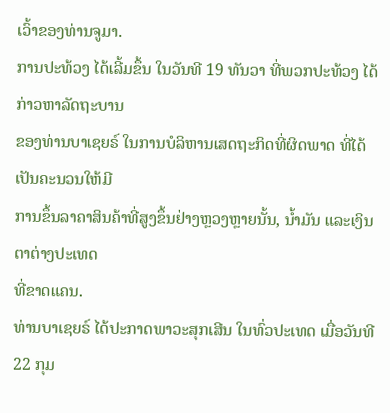ເວົ້າຂອງທ່ານຈູມາ.
ການປະທ້ວງ ໄດ້ເລີ້ມຂຶ້ນ ໃນວັນທີ 19 ທັນວາ ທີ່ພວກປະທ້ວງ ໄດ້ກ່າວຫາລັດຖະບານ
ຂອງທ່ານບາເຊຍຣ໌ ໃນການບໍລິຫານເສດຖະກິດທີ່ຜິດພາດ ທີ່ໄດ້ເປັນຄະນວນໃຫ້ມີ
ການຂຶ້ນລາຄາສິນຄ້າທີ່ສູງຂຶ້ນຢ່າງຫຼວງຫຼາຍນັ້ນ, ນ້ຳມັນ ແລະເງິນຕາຕ່າງປະເທດ
ທີ່ຂາດແຄນ.
ທ່ານບາເຊຍຣ໌ ໄດ້ປະກາດພາວະສຸກເສີນ ໃນທົ່ວປະເທດ ເມື່ອວັນທີ 22 ກຸມ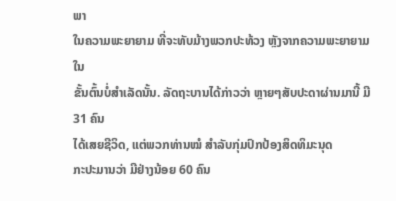ພາ
ໃນຄວາມພະຍາຍາມ ທີ່ຈະທັບມ້າງພວກປະທ້ວງ ຫຼັງຈາກຄວາມພະຍາຍາມໃນ
ຂັ້ນຕົ້ນບໍ່ສຳເລັດນັ້ນ. ລັດຖະບານໄດ້ກ່າວວ່າ ຫຼາຍໆສັບປະດາຜ່ານມານີ້ ມີ 31 ຄົນ
ໄດ້ເສຍຊີວິດ, ແຕ່ພວກທ່ານໝໍ ສຳລັບກຸ່ມປົກປ້ອງສິດທິມະນຸດ
ກະປະມານວ່າ ມີຢ່າງນ້ອຍ 60 ຄົນ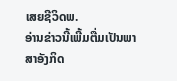ເສຍຊີວິດພ.
ອ່ານຂ່າວນີ້ເພີ້ມຕື່ມເປັນພາສາອັງກິດ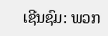ເຊີນຊົມ: ພວກ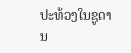ປະທ້ວງໃນຊູດານ